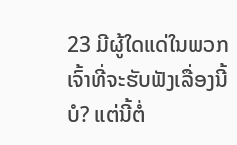23 ມີຜູ້ໃດແດ່ໃນພວກເຈົ້າທີ່ຈະຮັບຟັງເລື່ອງນີ້ບໍ? ແຕ່ນີ້ຕໍ່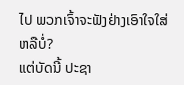ໄປ ພວກເຈົ້າຈະຟັງຢ່າງເອົາໃຈໃສ່ຫລືບໍ່?
ແຕ່ບັດນີ້ ປະຊາ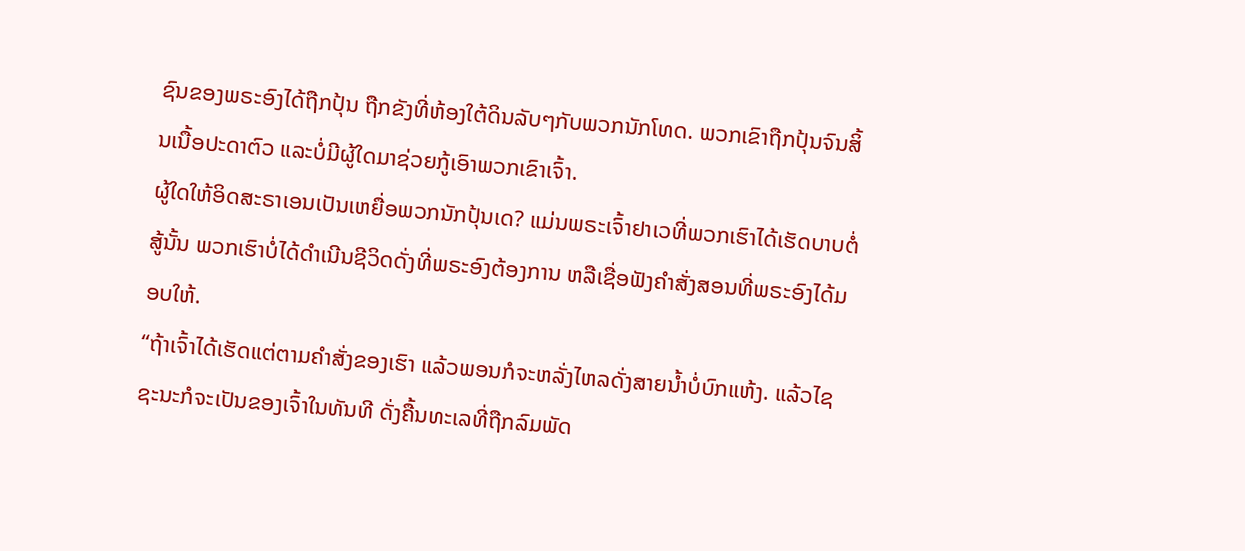ຊົນຂອງພຣະອົງໄດ້ຖືກປຸ້ນ ຖືກຂັງທີ່ຫ້ອງໃຕ້ດິນລັບໆກັບພວກນັກໂທດ. ພວກເຂົາຖືກປຸ້ນຈົນສິ້ນເນື້ອປະດາຕົວ ແລະບໍ່ມີຜູ້ໃດມາຊ່ວຍກູ້ເອົາພວກເຂົາເຈົ້າ.
ຜູ້ໃດໃຫ້ອິດສະຣາເອນເປັນເຫຍື່ອພວກນັກປຸ້ນເດ? ແມ່ນພຣະເຈົ້າຢາເວທີ່ພວກເຮົາໄດ້ເຮັດບາບຕໍ່ສູ້ນັ້ນ ພວກເຮົາບໍ່ໄດ້ດຳເນີນຊີວິດດັ່ງທີ່ພຣະອົງຕ້ອງການ ຫລືເຊື່ອຟັງຄຳສັ່ງສອນທີ່ພຣະອົງໄດ້ມອບໃຫ້.
“ຖ້າເຈົ້າໄດ້ເຮັດແຕ່ຕາມຄຳສັ່ງຂອງເຮົາ ແລ້ວພອນກໍຈະຫລັ່ງໄຫລດັ່ງສາຍນໍ້າບໍ່ບົກແຫ້ງ. ແລ້ວໄຊຊະນະກໍຈະເປັນຂອງເຈົ້າໃນທັນທີ ດັ່ງຄື້ນທະເລທີ່ຖືກລົມພັດ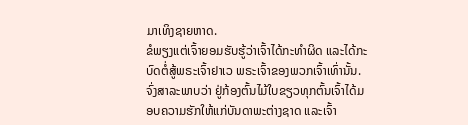ມາເທິງຊາຍຫາດ.
ຂໍພຽງແຕ່ເຈົ້າຍອມຮັບຮູ້ວ່າເຈົ້າໄດ້ກະທຳຜິດ ແລະໄດ້ກະບົດຕໍ່ສູ້ພຣະເຈົ້າຢາເວ ພຣະເຈົ້າຂອງພວກເຈົ້າເທົ່ານັ້ນ. ຈົ່ງສາລະພາບວ່າ ຢູ່ກ້ອງຕົ້ນໄມ້ໃບຂຽວທຸກຕົ້ນເຈົ້າໄດ້ມອບຄວາມຮັກໃຫ້ແກ່ບັນດາພະຕ່າງຊາດ ແລະເຈົ້າ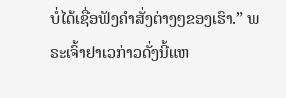ບໍ່ໄດ້ເຊື່ອຟັງຄຳສັ່ງຕ່າງໆຂອງເຮົາ.” ພຣະເຈົ້າຢາເວກ່າວດັ່ງນີ້ແຫ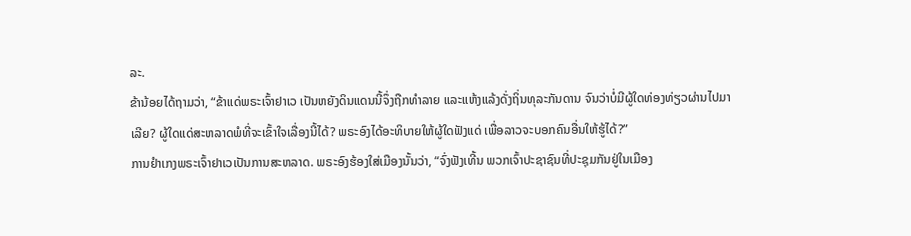ລະ.
ຂ້ານ້ອຍໄດ້ຖາມວ່າ, “ຂ້າແດ່ພຣະເຈົ້າຢາເວ ເປັນຫຍັງດິນແດນນີ້ຈຶ່ງຖືກທຳລາຍ ແລະແຫ້ງແລ້ງດັ່ງຖິ່ນທຸລະກັນດານ ຈົນວ່າບໍ່ມີຜູ້ໃດທ່ອງທ່ຽວຜ່ານໄປມາເລີຍ? ຜູ້ໃດແດ່ສະຫລາດພໍທີ່ຈະເຂົ້າໃຈເລື່ອງນີ້ໄດ້? ພຣະອົງໄດ້ອະທິບາຍໃຫ້ຜູ້ໃດຟັງແດ່ ເພື່ອລາວຈະບອກຄົນອື່ນໃຫ້ຮູ້ໄດ້?”
ການຢຳເກງພຣະເຈົ້າຢາເວເປັນການສະຫລາດ. ພຣະອົງຮ້ອງໃສ່ເມືອງນັ້ນວ່າ, “ຈົ່ງຟັງເທີ້ນ ພວກເຈົ້າປະຊາຊົນທີ່ປະຊຸມກັນຢູ່ໃນເມືອງ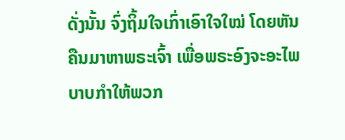ດັ່ງນັ້ນ ຈົ່ງຖິ້ມໃຈເກົ່າເອົາໃຈໃໝ່ ໂດຍຫັນຄືນມາຫາພຣະເຈົ້າ ເພື່ອພຣະອົງຈະອະໄພບາບກຳໃຫ້ພວກ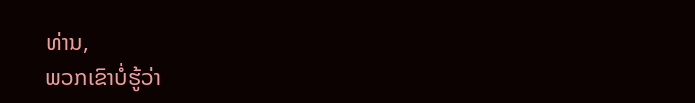ທ່ານ,
ພວກເຂົາບໍ່ຮູ້ວ່າ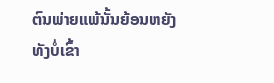ຕົນພ່າຍແພ້ນັ້ນຍ້ອນຫຍັງ ທັງບໍ່ເຂົ້າ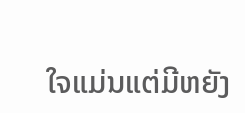ໃຈແມ່ນແຕ່ມີຫຍັງ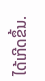ໄດ້ເກີດຂຶ້ນ.